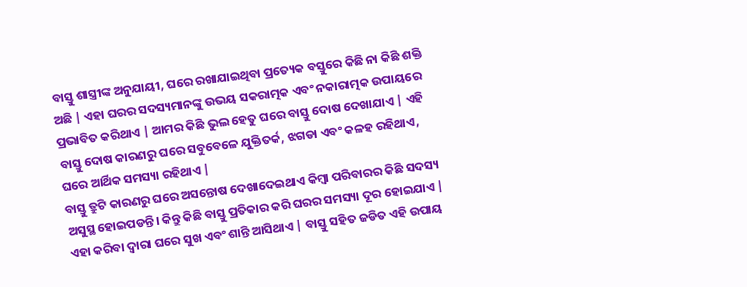ବାସ୍ତୁ ଶାସ୍ତ୍ରୀଙ୍କ ଅନୁଯାୟୀ, ଘରେ ରଖାଯାଇଥିବା ପ୍ରତ୍ୟେକ ବସ୍ତୁରେ କିଛି ନା କିଛି ଶକ୍ତି ଅଛି | ଏହା ଘରର ସଦସ୍ୟମାନଙ୍କୁ ଉଭୟ ସକରାତ୍ମକ ଏବଂ ନକାରାତ୍ମକ ଉପାୟରେ ପ୍ରଭାବିତ କରିଥାଏ | ଆମର କିଛି ଭୁଲ ହେତୁ ଘରେ ବାସ୍ତୁ ଦୋଷ ଦେଖାଯାଏ | ଏହି ବାସ୍ତୁ ଦୋଷ କାରଣରୁ ଘରେ ସବୁବେଳେ ଯୁକ୍ତିତର୍କ, ଝଗଡା ଏବଂ କଳହ ରହିଥାଏ, ଘରେ ଆର୍ଥିକ ସମସ୍ୟା ରହିଥାଏ |
ବାସ୍ତୁ ତ୍ରୁଟି କାରଣରୁ ଘରେ ଅସନ୍ତୋଷ ଦେଖାଦେଇଥାଏ କିମ୍ବା ପରିବାରର କିଛି ସଦସ୍ୟ ଅସୁସ୍ଥ ହୋଇପଡନ୍ତି। କିନ୍ତୁ କିଛି ବାସ୍ତୁ ପ୍ରତିକାର କରି ଘରର ସମସ୍ୟା ଦୂର ହୋଇଯାଏ | ଏହା କରିବା ଦ୍ୱାରା ଘରେ ସୁଖ ଏବଂ ଶାନ୍ତି ଆସିଥାଏ | ବାସ୍ତୁ ସହିତ ଜଡିତ ଏହି ଉପାୟ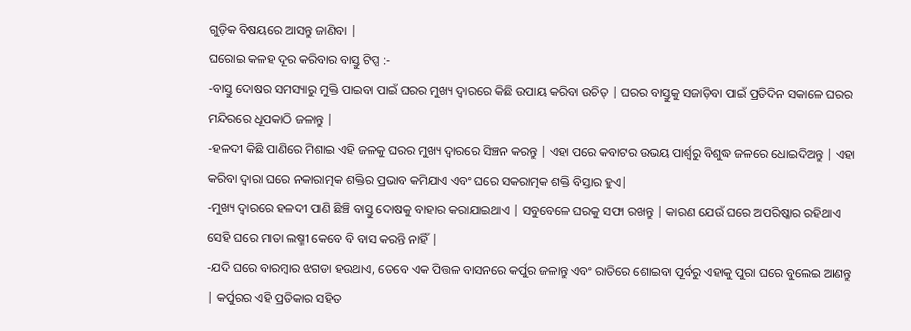ଗୁଡ଼ିକ ବିଷୟରେ ଆସନ୍ତୁ ଜାଣିବା |
ଘରୋଇ କଳହ ଦୂର କରିବାର ବାସ୍ତୁ ଟିପ୍ସ :-
-ବାସ୍ତୁ ଦୋଷର ସମସ୍ୟାରୁ ମୁକ୍ତି ପାଇବା ପାଇଁ ଘରର ମୁଖ୍ୟ ଦ୍ୱାରରେ କିଛି ଉପାୟ କରିବା ଉଚିତ୍ | ଘରର ବାସ୍ତୁକୁ ସଜାଡ଼ିବା ପାଇଁ ପ୍ରତିଦିନ ସକାଳେ ଘରର ମନ୍ଦିରରେ ଧୂପକାଠି ଜଳାନ୍ତୁ |
-ହଳଦୀ କିଛି ପାଣିରେ ମିଶାଇ ଏହି ଜଳକୁ ଘରର ମୁଖ୍ୟ ଦ୍ୱାରରେ ସିଞ୍ଚନ କରନ୍ତୁ | ଏହା ପରେ କବାଟର ଉଭୟ ପାର୍ଶ୍ୱରୁ ବିଶୁଦ୍ଧ ଜଳରେ ଧୋଇଦିଅନ୍ତୁ | ଏହା କରିବା ଦ୍ୱାରା ଘରେ ନକାରାତ୍ମକ ଶକ୍ତିର ପ୍ରଭାବ କମିଯାଏ ଏବଂ ଘରେ ସକରାତ୍ମକ ଶକ୍ତି ବିସ୍ତାର ହୁଏ|
-ମୁଖ୍ୟ ଦ୍ୱାରରେ ହଳଦୀ ପାଣି ଛିଞ୍ଚି ବାସ୍ତୁ ଦୋଷକୁ ବାହାର କରାଯାଇଥାଏ | ସବୁବେଳେ ଘରକୁ ସଫା ରଖନ୍ତୁ | କାରଣ ଯେଉଁ ଘରେ ଅପରିଷ୍କାର ରହିଥାଏ ସେହି ଘରେ ମାତା ଲଷ୍ମୀ କେବେ ବି ବାସ କରନ୍ତି ନାହିଁ |
-ଯଦି ଘରେ ବାରମ୍ବାର ଝଗଡା ହଉଥାଏ, ତେବେ ଏକ ପିତ୍ତଳ ବାସନରେ କର୍ପୁର ଜଳାନ୍ତୁ ଏବଂ ରାତିରେ ଶୋଇବା ପୂର୍ବରୁ ଏହାକୁ ପୁରା ଘରେ ବୁଲେଇ ଆଣନ୍ତୁ | କର୍ପୁରର ଏହି ପ୍ରତିକାର ସହିତ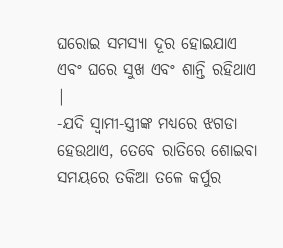ଘରୋଇ ସମସ୍ୟା ଦୂର ହୋଇଯାଏ ଏବଂ ଘରେ ସୁଖ ଏବଂ ଶାନ୍ତି ରହିଥାଏ |
-ଯଦି ସ୍ୱାମୀ-ସ୍ତ୍ରୀଙ୍କ ମଧ୍ୟରେ ଝଗଡା ହେଉଥାଏ, ତେବେ ରାତିରେ ଶୋଇବା ସମୟରେ ତକିଆ ତଳେ କର୍ପୁର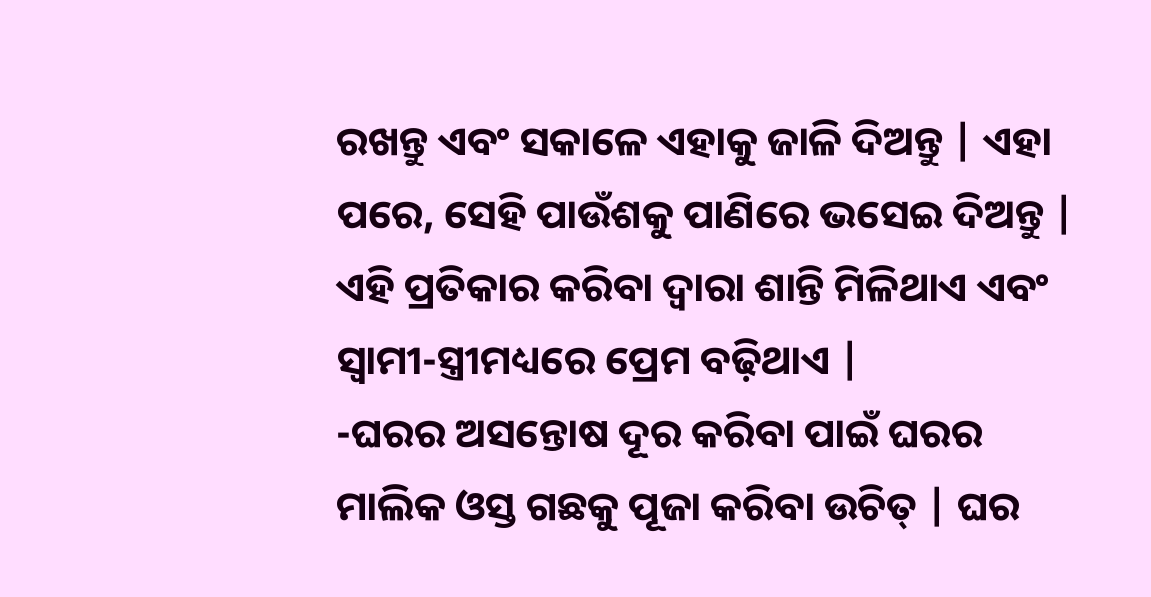ରଖନ୍ତୁ ଏବଂ ସକାଳେ ଏହାକୁ ଜାଳି ଦିଅନ୍ତୁ | ଏହା ପରେ, ସେହି ପାଉଁଶକୁ ପାଣିରେ ଭସେଇ ଦିଅନ୍ତୁ | ଏହି ପ୍ରତିକାର କରିବା ଦ୍ୱାରା ଶାନ୍ତି ମିଳିଥାଏ ଏବଂ ସ୍ୱାମୀ-ସ୍ତ୍ରୀମଧ୍ୟରେ ପ୍ରେମ ବଢ଼ିଥାଏ |
-ଘରର ଅସନ୍ତୋଷ ଦୂର କରିବା ପାଇଁ ଘରର ମାଲିକ ଓସ୍ତ ଗଛକୁ ପୂଜା କରିବା ଉଚିତ୍ | ଘର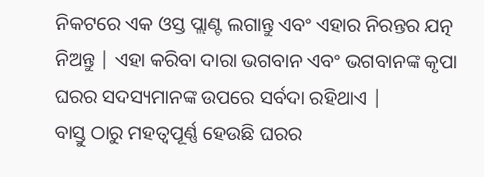ନିକଟରେ ଏକ ଓସ୍ତ ପ୍ଲାଣ୍ଟ ଲଗାନ୍ତୁ ଏବଂ ଏହାର ନିରନ୍ତର ଯତ୍ନ ନିଅନ୍ତୁ | ଏହା କରିବା ଦାରା ଭଗବାନ ଏବଂ ଭଗବାନଙ୍କ କୃପା ଘରର ସଦସ୍ୟମାନଙ୍କ ଉପରେ ସର୍ବଦା ରହିଥାଏ |
ବାସ୍ତୁ ଠାରୁ ମହତ୍ୱପୂର୍ଣ୍ଣ ହେଉଛି ଘରର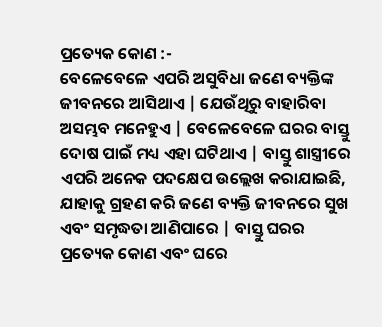ପ୍ରତ୍ୟେକ କୋଣ :-
ବେଳେବେଳେ ଏପରି ଅସୁବିଧା ଜଣେ ବ୍ୟକ୍ତିଙ୍କ ଜୀବନରେ ଆସିଥାଏ | ଯେଉଁଥିରୁ ବାହାରିବା ଅସମ୍ଭବ ମନେହୁଏ | ବେଳେବେଳେ ଘରର ବାସ୍ତୁ ଦୋଷ ପାଇଁ ମଧ୍ୟ ଏହା ଘଟିଥାଏ | ବାସ୍ତୁ ଶାସ୍ତ୍ରୀରେ ଏପରି ଅନେକ ପଦକ୍ଷେପ ଉଲ୍ଲେଖ କରାଯାଇଛି, ଯାହାକୁ ଗ୍ରହଣ କରି ଜଣେ ବ୍ୟକ୍ତି ଜୀବନରେ ସୁଖ ଏବଂ ସମୃଦ୍ଧତା ଆଣିପାରେ | ବାସ୍ତୁ ଘରର ପ୍ରତ୍ୟେକ କୋଣ ଏବଂ ଘରେ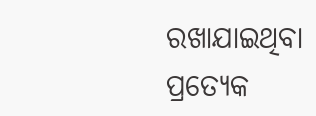ରଖାଯାଇଥିବା ପ୍ରତ୍ୟେକ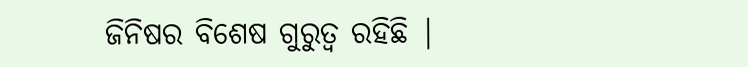ଜିନିଷର ବିଶେଷ ଗୁରୁତ୍ୱ ରହିଛି |